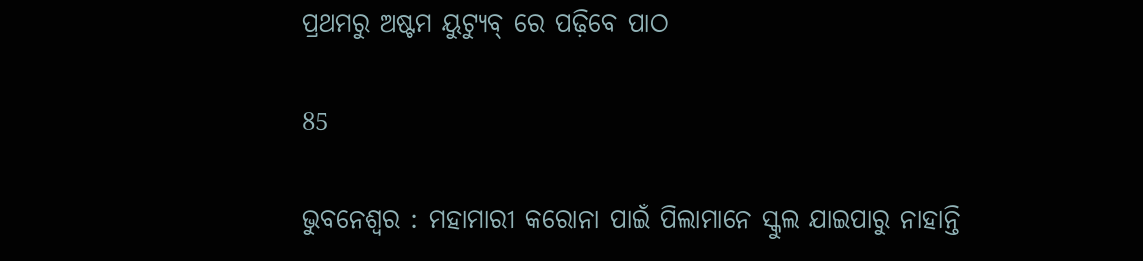ପ୍ରଥମରୁ ଅଷ୍ଟମ ୟୁଟ୍ୟୁବ୍ ରେ ପଢ଼ିବେ ପାଠ

85

ଭୁବନେଶ୍ୱର : ମହାମାରୀ କରୋନା ପାଇଁ ପିଲାମାନେ ସ୍କୁଲ ଯାଇପାରୁ ନାହାନ୍ତି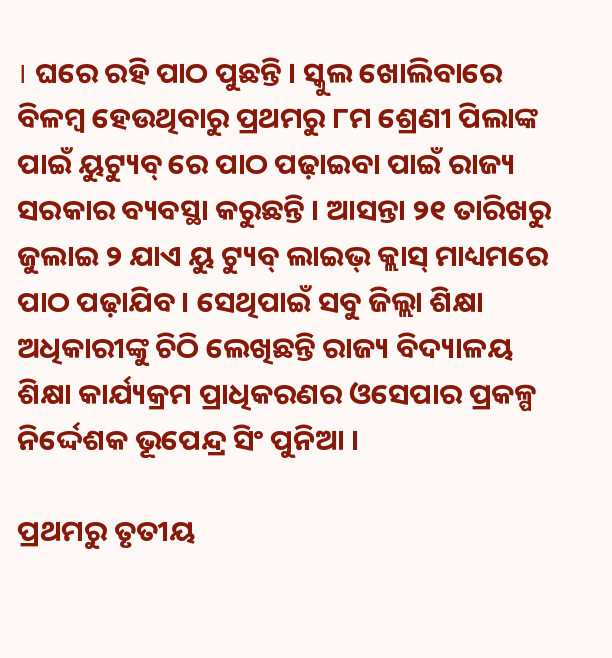। ଘରେ ରହି ପାଠ ପୁଛନ୍ତି । ସ୍କୁଲ ଖୋଲିବାରେ ବିଳମ୍ବ ହେଉଥିବାରୁ ପ୍ରଥମରୁ ୮ମ ଶ୍ରେଣୀ ପିଲାଙ୍କ ପାଇଁ ୟୁଟ୍ୟୁବ୍ ରେ ପାଠ ପଢ଼ାଇବା ପାଇଁ ରାଜ୍ୟ ସରକାର ବ୍ୟବସ୍ଥା କରୁଛନ୍ତି । ଆସନ୍ତା ୨୧ ତାରିଖରୁ ଜୁଲାଇ ୨ ଯାଏ ୟୁ ଟ୍ୟୁବ୍ ଲାଇଭ୍ କ୍ଲାସ୍ ମାଧ୍ୟମରେ ପାଠ ପଢ଼ାଯିବ । ସେଥିପାଇଁ ସବୁ ଜିଲ୍ଲା ଶିକ୍ଷା ଅଧିକାରୀଙ୍କୁ ଚିଠି ଲେଖିଛନ୍ତି ରାଜ୍ୟ ବିଦ୍ୟାଳୟ ଶିକ୍ଷା କାର୍ଯ୍ୟକ୍ରମ ପ୍ରାଧିକରଣର ଓସେପାର ପ୍ରକଳ୍ପ ନିର୍ଦ୍ଦେଶକ ଭୂପେନ୍ଦ୍ର ସିଂ ପୁନିଆ ।

ପ୍ରଥମରୁ ତୃତୀୟ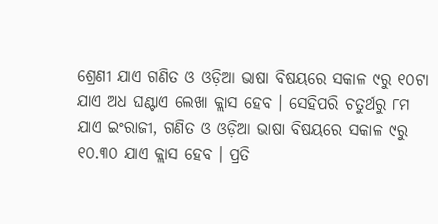ଶ୍ରେଣୀ ଯାଏ ଗଣିତ ଓ ଓଡ଼ିଆ ଭାଷା ବିଷୟରେ ସକାଳ ୯ରୁ ୧୦ଟା ଯାଏ ଅଧ ଘଣ୍ଟାଏ ଲେଖା କ୍ଲାସ ହେବ । ସେହିପରି ଚତୁର୍ଥରୁ ୮ମ ଯାଏ ଇଂରାଜୀ, ଗଣିତ ଓ ଓଡ଼ିଆ ଭାଷା ବିଷୟରେ ସକାଳ ୯ରୁ ୧୦.୩୦ ଯାଏ କ୍ଲାସ ହେବ । ପ୍ରତି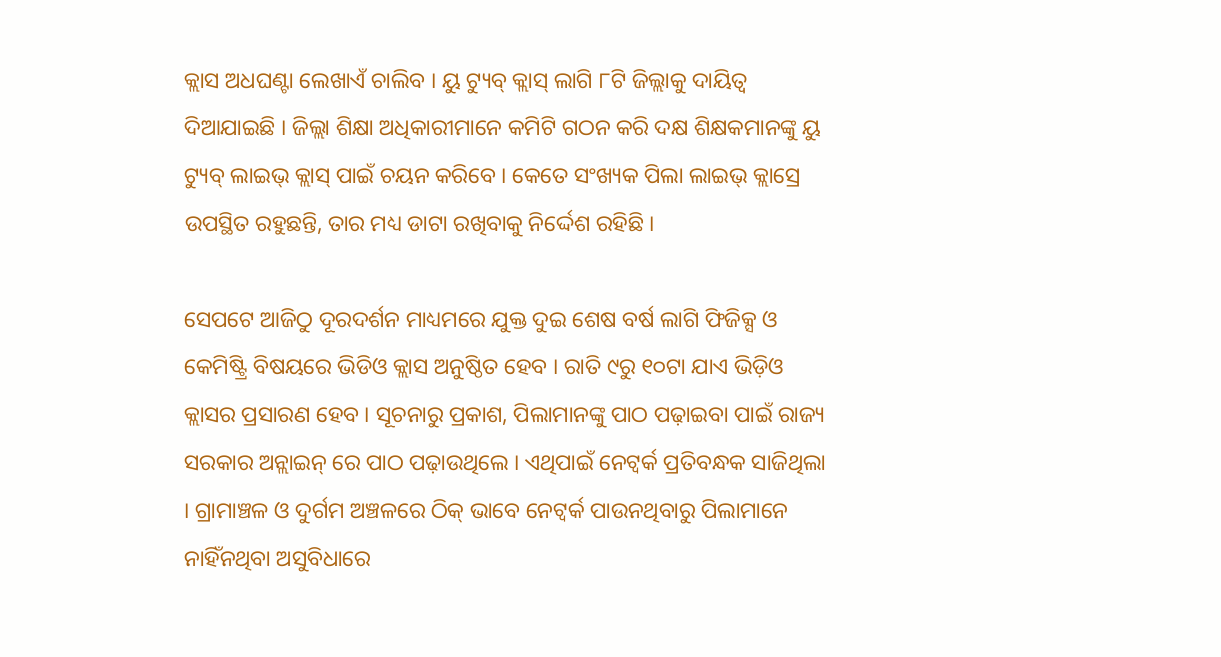କ୍ଲାସ ଅଧଘଣ୍ଟା ଲେଖାଏଁ ଚାଲିବ । ୟୁ ଟ୍ୟୁବ୍ କ୍ଲାସ୍ ଲାଗି ୮ଟି ଜିଲ୍ଲାକୁ ଦାୟିତ୍ୱ ଦିଆଯାଇଛି । ଜିଲ୍ଲା ଶିକ୍ଷା ଅଧିକାରୀମାନେ କମିଟି ଗଠନ କରି ଦକ୍ଷ ଶିକ୍ଷକମାନଙ୍କୁ ୟୁ ଟ୍ୟୁବ୍ ଲାଇଭ୍ କ୍ଲାସ୍ ପାଇଁ ଚୟନ କରିବେ । କେତେ ସଂଖ୍ୟକ ପିଲା ଲାଇଭ୍ କ୍ଲାସ୍ରେ ଉପସ୍ଥିତ ରହୁଛନ୍ତି, ତାର ମଧ୍ୟ ଡାଟା ରଖିବାକୁ ନିର୍ଦ୍ଦେଶ ରହିଛି ।

ସେପଟେ ଆଜିଠୁ ଦୂରଦର୍ଶନ ମାଧ୍ୟମରେ ଯୁକ୍ତ ଦୁଇ ଶେଷ ବର୍ଷ ଲାଗି ଫିଜିକ୍ସ ଓ କେମିଷ୍ଟ୍ରି ବିଷୟରେ ଭିଡିଓ କ୍ଲାସ ଅନୁଷ୍ଠିତ ହେବ । ରାତି ୯ରୁ ୧୦ଟା ଯାଏ ଭିଡ଼ିଓ କ୍ଲାସର ପ୍ରସାରଣ ହେବ । ସୂଚନାରୁ ପ୍ରକାଶ, ପିଲାମାନଙ୍କୁ ପାଠ ପଢ଼ାଇବା ପାଇଁ ରାଜ୍ୟ ସରକାର ଅନ୍ଲାଇନ୍ ରେ ପାଠ ପଢ଼ାଉଥିଲେ । ଏଥିପାଇଁ ନେଟ୍ୱର୍କ ପ୍ରତିବନ୍ଧକ ସାଜିଥିଲା । ଗ୍ରାମାଞ୍ଚଳ ଓ ଦୁର୍ଗମ ଅଞ୍ଚଳରେ ଠିକ୍ ଭାବେ ନେଟ୍ୱର୍କ ପାଉନଥିବାରୁ ପିଲାମାନେ ନାହିଁନଥିବା ଅସୁବିଧାରେ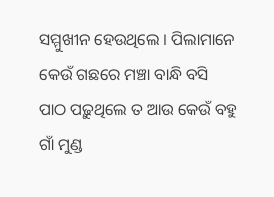ସମ୍ମୁଖୀନ ହେଉଥିଲେ । ପିଲାମାନେ କେଉଁ ଗଛରେ ମଞ୍ଚା ବାନ୍ଧି ବସି ପାଠ ପଢ଼ୁଥିଲେ ତ ଆଉ କେଉଁ ବହୁ ଗାଁ ମୁଣ୍ଡ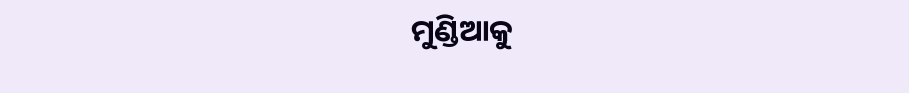ମୁଣ୍ଡିଆକୁ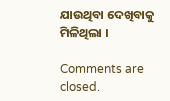ଯାଉଥିବା ଦେଖିବାକୁ ମିଳିଥିଲା ।

Comments are closed.